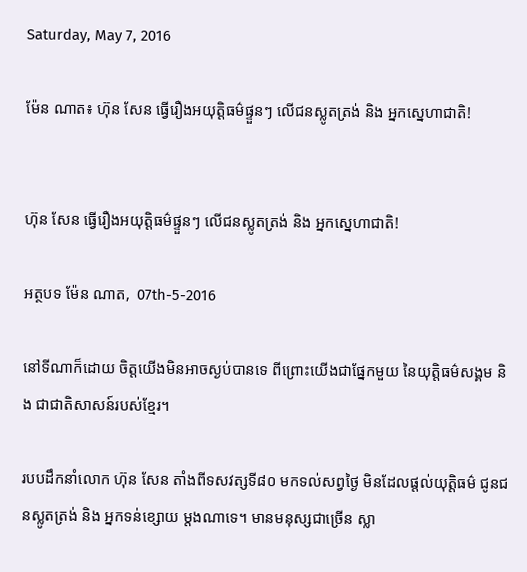Saturday, May 7, 2016

ម៉ែន ណាត៖ ហ៊ុន សែន ធ្វើរឿងអយុត្តិធម៌ផ្ទួនៗ លើជនស្លូតត្រង់ និង អ្នកស្នេហាជាតិ!


ហ៊ុន សែន ធ្វើរឿងអយុត្តិធម៌ផ្ទួនៗ លើជនស្លូតត្រង់ និង អ្នកស្នេហាជាតិ!

អត្ថបទ ម៉ែន ណាត,  07th-5-2016

នៅទីណាក៏ដោយ ចិត្តយើងមិនអាចស្ងប់បានទេ ពីព្រោះយើងជាផ្នែកមួយ នៃយុត្តិធម៌សង្គម និង ជាជាតិសាសន៍របស់ខ្មែរ។

របបដឹកនាំលោក ហ៊ុន សែន តាំងពីទសវត្សទី៨០ មកទល់សព្វថ្ងៃ មិនដែលផ្តល់យុត្តិធម៌ ជូនជនស្លូតត្រង់ និង អ្នកទន់ខ្សោយ ម្តងណាទេ។ មានមនុស្សជាច្រើន ស្លា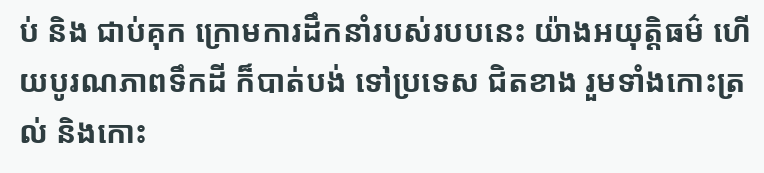ប់ និង ជាប់គុក ក្រោមការដឹកនាំរបស់របបនេះ យ៉ាងអយុត្តិធម៌ ហើយបូរណភាពទឹកដី ក៏បាត់បង់ ទៅប្រទេស ជិតខាង រួមទាំងកោះត្រល់ និងកោះ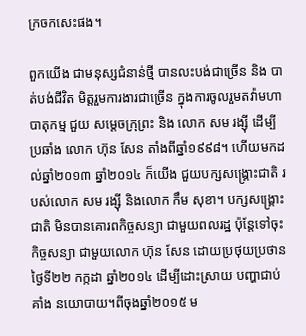ក្រចកសេះផង។

ពួកយើង ជាមនុស្សជំនាន់ថ្មី បានលះបង់ជាច្រើន និង បាត់បង់ជីវិត មិត្តរួមការងារជាច្រើន ក្នុងការចូលរួមតវ៉ាមហាបាតុកម្ម ជួយ សម្តេចក្រុព្រះ និង លោក សម រង្ស៊ី ដើម្បីប្រឆាំង លោក ហ៊ុន សែន តាំងពីឆ្នាំ១៩៩៨។ ហើយមកដល់ឆ្នាំ២០១៣ ឆ្នាំ២០១៤ ក៏យើង ជួយបក្សសង្គ្រោះជាតិ របស់លោក សម រង្ស៊ី និងលោក កឹម សុខា។ បក្សសង្គ្រោះជាតិ មិនបានគោរពកិច្ចសន្យា ជាមួយពលរដ្ឋ ប៉ុន្តែទៅចុះកិច្ចសន្យា ជាមួយលោក ហ៊ុន សែន ដោយប្រថុយប្រថាន ថ្ងៃទី២២ កក្កដា ឆ្នាំ២០១៤ ដើម្បីដោះស្រាយ បញ្ហាជាប់គាំង នយោបាយ។ពីចុងឆ្នាំ២០១៥ ម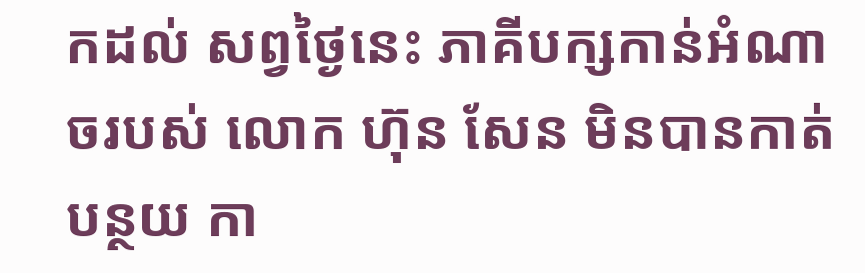កដល់ សព្វថ្ងៃនេះ ភាគីបក្សកាន់អំណាចរបស់ លោក ហ៊ុន សែន មិនបានកាត់បន្ថយ កា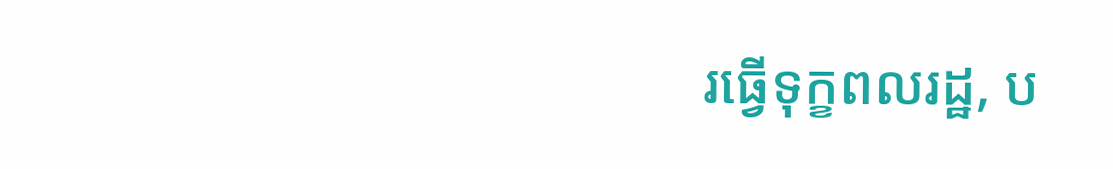រធ្វើទុក្ខពលរដ្ឋ, ប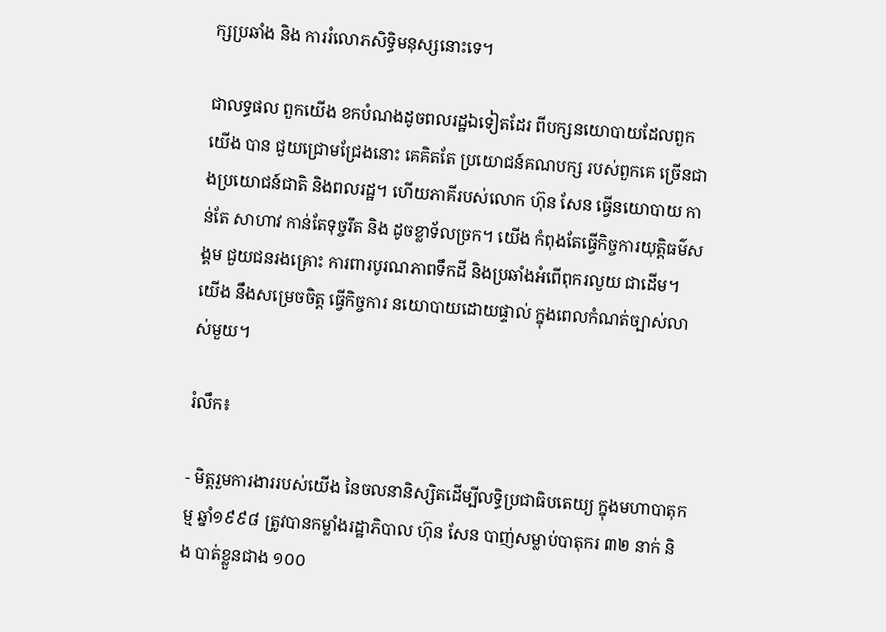ក្សប្រឆាំង និង ការរំលោភសិទ្ធិមនុស្សនោះទេ។

ជាលទ្ធផល ពួកយើង ខកបំណងដូចពលរដ្ឋឯទៀតដែរ ពីបក្សនយោបាយដែលពួកយើង បាន ជួយជ្រោមជ្រែងនោះ គេគិតតែ ប្រយោជន៍គណបក្ស របស់ពួកគេ ច្រើនជាងប្រយោជន៍ជាតិ និងពលរដ្ឋ។ ហើយភាគីរបស់លោក ហ៊ុន សែន ធ្វើនយោបាយ កាន់តែ សាហាវ កាន់តែទុច្ចរឹត និង ដូចខ្លាទ័លច្រក។ យើង កំពុងតែធ្វើកិច្ចការយុត្តិធម៌សង្គម ជួយជនរងគ្រោះ ការពារបូរណភាពទឹកដី និងប្រឆាំងអំពើពុករលួយ ជាដើម។ យើង នឹងសម្រេចចិត្ត ធ្វើកិច្ចការ នយោបាយដោយផ្ទាល់ ក្នុងពេលកំណត់ច្បាស់លាស់មួយ។

រំលឹក៖

- មិត្តរួមការងាររបស់យើង នៃចលនានិស្សិតដើម្បីលទ្ធិប្រជាធិបតេយ្យ ក្នុងមហាបាតុកម្ម ឆ្នាំ១៩៩៨ ត្រូវបានកម្លាំងរដ្ឋាភិបាល ហ៊ុន សែន បាញ់សម្លាប់បាតុករ ៣២ នាក់ និង បាត់ខ្លួនជាង ១០០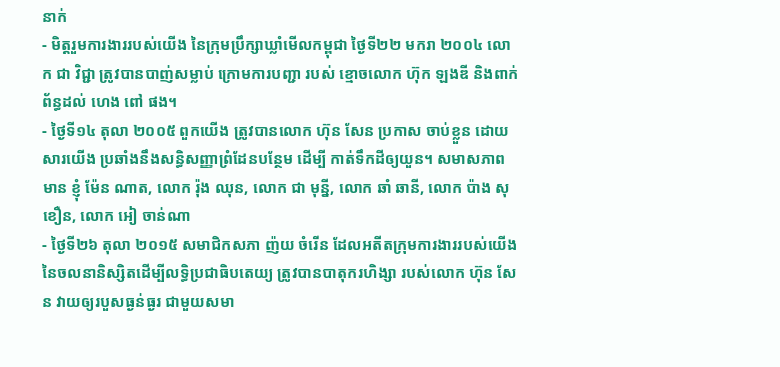នាក់
- មិត្តរួមការងាររបស់យើង នៃក្រុមប្រឹក្សាឃ្លាំមើលកម្ពុជា ថ្ងៃទី២២ មករា ២០០៤ លោក ជា វិជ្ជា ត្រូវបានបាញ់សម្លាប់ ក្រោមការបញ្ជា របស់ ខ្មោចលោក ហ៊ុក ឡងឌី និងពាក់ព័ន្ធដល់ ហេង ពៅ ផង។
- ថ្ងៃទី១៤ តុលា ២០០៥ ពួកយើង ត្រូវបានលោក ហ៊ុន សែន ប្រកាស ចាប់ខ្លួន ដោយសារយើង ប្រឆាំងនឹងសន្ធិសញ្ញាព្រំដែនបន្ថែម ដើម្បី កាត់ទឹកដីឲ្យយួន។ សមាសភាពមាន ខ្ញុំ ម៉ែន ណាត, លោក រ៉ុង ឈុន, លោក ជា មុន្នី, លោក ឆាំ ឆានី, លោក ប៉ាង សុខឿន, លោក អៀ ចាន់ណា
- ថ្ងៃទី២៦ តុលា ២០១៥ សមាជិកសភា ញ៉យ ចំរើន ដែលអតីតក្រុមការងាររបស់យើង នៃចលនានិស្សិតដើម្បីលទ្ធិប្រជាធិបតេយ្យ ត្រូវបានបាតុករហិង្សា របស់លោក ហ៊ុន សែន វាយឲ្យរបួសធ្ងន់ធ្ងរ ជាមួយសមា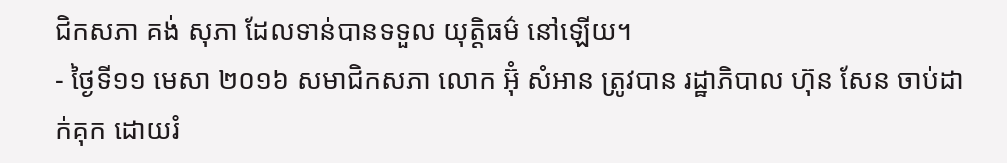ជិកសភា គង់ សុភា ដែលទាន់បានទទួល យុត្តិធម៌ នៅឡើយ។
- ថ្ងៃទី១១ មេសា ២០១៦ សមាជិកសភា លោក អ៊ុំ សំអាន ត្រូវបាន រដ្ឋាភិបាល ហ៊ុន សែន ចាប់ដាក់គុក ដោយរំ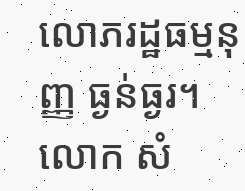លោភរដ្ឋធម្មនុញ្ញ ធ្ងន់ធ្ងរ។ លោក សំ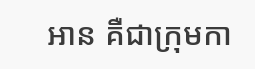អាន គឺជាក្រុមកា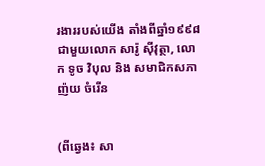រងាររបស់យើង តាំងពីឆ្នាំ១៩៩៨ ជាមួយលោក សារ៉ូ ស៊ីវុត្ថា, លោក ទូច វិបុល និង សមាជិកសភា ញ៉យ ចំរើន


(ពីឆ្វេង៖ សា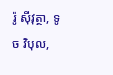រ៉ូ ស៊ីវុត្ថា, ទូច វិបុល,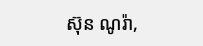ស៊ុន ណូរ៉ា,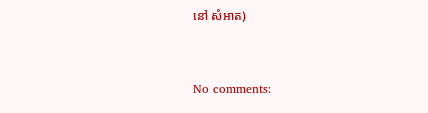នៅ សំអាត)


No comments: